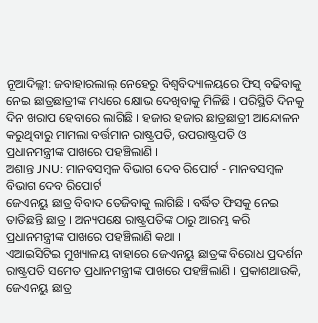ନୂଆଦିଲ୍ଲୀ: ଜବାହାରଲାଲ୍ ନେହେରୁ ବିଶ୍ବବିଦ୍ୟାଳୟରେ ଫିସ୍ ବଢିବାକୁ ନେଇ ଛାତ୍ରଛାତ୍ରୀଙ୍କ ମଧ୍ୟରେ କ୍ଷୋଭ ଦେଖିବାକୁ ମିଳିଛି । ପରିସ୍ଥିତି ଦିନକୁ ଦିନ ଖରାପ ହେବାରେ ଲାଗିଛି । ହଜାର ହଜାର ଛାତ୍ରଛାତ୍ରୀ ଆନ୍ଦୋଳନ କରୁଥିବାରୁ ମାମଲା ବର୍ତ୍ତମାନ ରାଷ୍ଟ୍ରପତି, ଉପରାଷ୍ଟ୍ରପତି ଓ ପ୍ରଧାନମନ୍ତ୍ରୀଙ୍କ ପାଖରେ ପହଞ୍ଚିଲାଣି ।
ଅଶାନ୍ତ JNU: ମାନବସମ୍ବଳ ବିଭାଗ ଦେବ ରିପୋର୍ଟ - ମାନବସମ୍ବଳ ବିଭାଗ ଦେବ ରିପୋର୍ଟ
ଜେଏନୟୁ ଛାତ୍ର ବିବାଦ ତେଜିବାକୁ ଲାଗିଛି । ବର୍ଦ୍ଧିତ ଫିସକୁ ନେଇ ତାତିଛନ୍ତି ଛାତ୍ର । ଅନ୍ୟପକ୍ଷେ ରାଷ୍ଟ୍ରପତିଙ୍କ ଠାରୁ ଆରମ୍ଭ କରି ପ୍ରଧାନମନ୍ତ୍ରୀଙ୍କ ପାଖରେ ପହଞ୍ଚିଲାଣି କଥା ।
ଏଆଇସିଟିଇ ମୁଖ୍ୟାଳୟ ବାହାରେ ଜେଏନୟୁ ଛାତ୍ରଙ୍କ ବିରୋଧ ପ୍ରଦର୍ଶନ ରାଷ୍ଟ୍ରପତି ସମେତ ପ୍ରଧାନମନ୍ତ୍ରୀଙ୍କ ପାଖରେ ପହଞ୍ଚିଲାଣି । ପ୍ରକାଶଥାଉକି, ଜେଏନୟୁ ଛାତ୍ର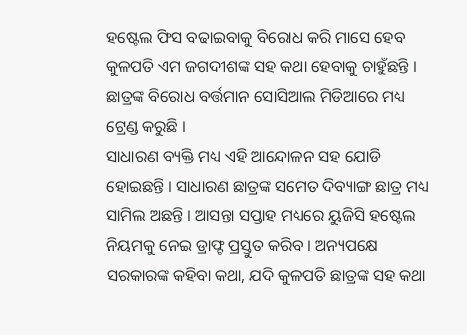ହଷ୍ଟେଲ ଫିସ ବଢାଇବାକୁ ବିରୋଧ କରି ମାସେ ହେବ କୁଳପତି ଏମ ଜଗଦୀଶଙ୍କ ସହ କଥା ହେବାକୁ ଚାହୁଁଛନ୍ତି । ଛାତ୍ରଙ୍କ ବିରୋଧ ବର୍ତ୍ତମାନ ସୋସିଆଲ ମିଡିଆରେ ମଧ୍ୟ ଟ୍ରେଣ୍ଡ କରୁଛି ।
ସାଧାରଣ ବ୍ୟକ୍ତି ମଧ୍ୟ ଏହି ଆନ୍ଦୋଳନ ସହ ଯୋଡି ହୋଇଛନ୍ତି । ସାଧାରଣ ଛାତ୍ରଙ୍କ ସମେତ ଦିବ୍ୟାଙ୍ଗ ଛାତ୍ର ମଧ୍ୟ ସାମିଲ ଅଛନ୍ତି । ଆସନ୍ତା ସପ୍ତାହ ମଧ୍ୟରେ ୟୁଜିସି ହଷ୍ଟେଲ ନିୟମକୁ ନେଇ ଡ୍ରାଫ୍ଟ ପ୍ରସ୍ତୁତ କରିବ । ଅନ୍ୟପକ୍ଷେ ସରକାରଙ୍କ କହିବା କଥା, ଯଦି କୁଳପତି ଛାତ୍ରଙ୍କ ସହ କଥା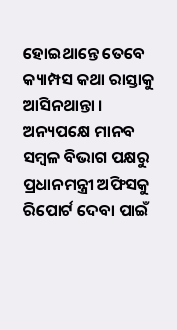ହୋଇଥାନ୍ତେ ତେବେ କ୍ୟାମ୍ପସ କଥା ରାସ୍ତାକୁ ଆସିନଥାନ୍ତା । ଅନ୍ୟପକ୍ଷେ ମାନବ ସମ୍ବଳ ବିଭାଗ ପକ୍ଷରୁ ପ୍ରଧାନମନ୍ତ୍ରୀ ଅଫିସକୁ ରିପୋର୍ଟ ଦେବା ପାଇଁ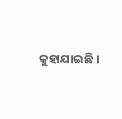କୁହାଯାଇଛି ।